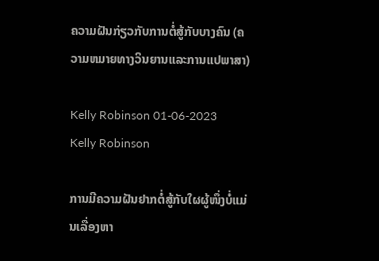ຄວາມຝັນກ່ຽວກັບການຕໍ່ສູ້ກັບບາງຄົນ (ຄວາມຫມາຍທາງວິນຍານແລະການແປພາສາ)

Kelly Robinson 01-06-2023
Kelly Robinson

ການມີຄວາມຝັນຢາກຕໍ່ສູ້ກັບໃຜຜູ້ໜຶ່ງບໍ່ແມ່ນເລື່ອງຫາ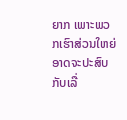ຍາກ ເພາະພວກເຮົາສ່ວນໃຫຍ່ອາດຈະປະສົບກັບເລື່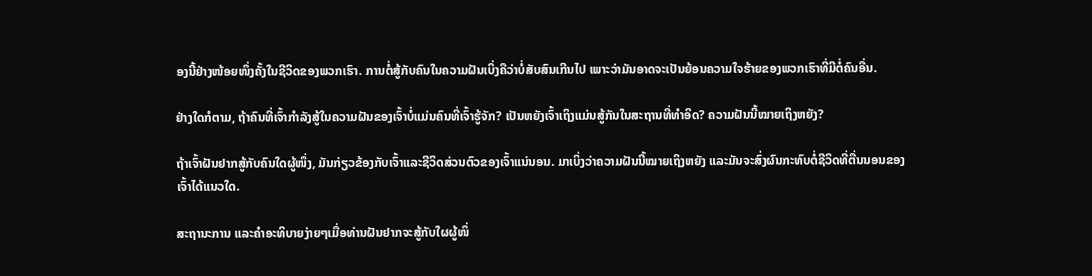ອງນີ້ຢ່າງໜ້ອຍໜຶ່ງຄັ້ງໃນຊີວິດຂອງພວກເຮົາ. ການຕໍ່ສູ້ກັບຄົນໃນຄວາມຝັນເບິ່ງຄືວ່າບໍ່ສັບສົນເກີນໄປ ເພາະວ່າມັນອາດຈະເປັນຍ້ອນຄວາມໃຈຮ້າຍຂອງພວກເຮົາທີ່ມີຕໍ່ຄົນອື່ນ.

ຢ່າງໃດກໍຕາມ, ຖ້າຄົນທີ່ເຈົ້າກຳລັງສູ້ໃນຄວາມຝັນຂອງເຈົ້າບໍ່ແມ່ນຄົນທີ່ເຈົ້າຮູ້ຈັກ? ເປັນຫຍັງເຈົ້າເຖິງແມ່ນສູ້ກັນໃນສະຖານທີ່ທໍາອິດ? ຄວາມຝັນນີ້ໝາຍເຖິງຫຍັງ?

ຖ້າເຈົ້າຝັນຢາກສູ້ກັບຄົນໃດຜູ້ໜຶ່ງ, ມັນກ່ຽວຂ້ອງກັບເຈົ້າແລະຊີວິດສ່ວນຕົວຂອງເຈົ້າແນ່ນອນ. ມາເບິ່ງວ່າຄວາມຝັນນີ້ໝາຍເຖິງຫຍັງ ແລະມັນຈະສົ່ງຜົນກະທົບຕໍ່ຊີວິດທີ່ຕື່ນນອນຂອງເຈົ້າໄດ້ແນວໃດ.

ສະຖານະການ ແລະຄຳອະທິບາຍງ່າຍໆເມື່ອທ່ານຝັນຢາກຈະສູ້ກັບໃຜຜູ້ໜຶ່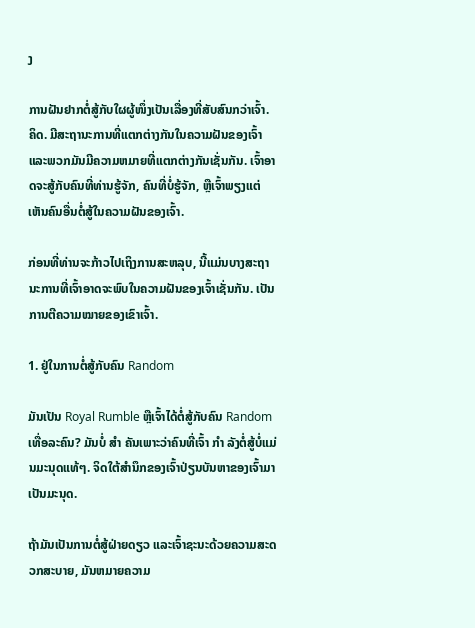ງ

ການຝັນຢາກຕໍ່ສູ້ກັບໃຜຜູ້ໜຶ່ງເປັນເລື່ອງທີ່ສັບສົນກວ່າເຈົ້າ. ຄິດ. ມີສະຖານະການທີ່ແຕກຕ່າງກັນໃນຄວາມຝັນຂອງເຈົ້າແລະພວກມັນມີຄວາມຫມາຍທີ່ແຕກຕ່າງກັນເຊັ່ນກັນ. ເຈົ້າອາດຈະສູ້ກັບຄົນທີ່ທ່ານຮູ້ຈັກ, ຄົນທີ່ບໍ່ຮູ້ຈັກ, ຫຼືເຈົ້າພຽງແຕ່ເຫັນຄົນອື່ນຕໍ່ສູ້ໃນຄວາມຝັນຂອງເຈົ້າ.

ກ່ອນທີ່ທ່ານຈະກ້າວໄປເຖິງການສະຫລຸບ, ນີ້ແມ່ນບາງສະຖານະການທີ່ເຈົ້າອາດຈະພົບໃນຄວາມຝັນຂອງເຈົ້າເຊັ່ນກັນ. ເປັນການຕີຄວາມໝາຍຂອງເຂົາເຈົ້າ.

1. ຢູ່ໃນການຕໍ່ສູ້ກັບຄົນ Random

ມັນເປັນ Royal Rumble ຫຼືເຈົ້າໄດ້ຕໍ່ສູ້ກັບຄົນ Random ເທື່ອລະຄົນ? ມັນບໍ່ ສຳ ຄັນເພາະວ່າຄົນທີ່ເຈົ້າ ກຳ ລັງຕໍ່ສູ້ບໍ່ແມ່ນມະນຸດແທ້ໆ. ຈິດໃຕ້ສຳນຶກຂອງເຈົ້າປ່ຽນບັນຫາຂອງເຈົ້າມາເປັນມະນຸດ.

ຖ້າມັນເປັນການຕໍ່ສູ້ຝ່າຍດຽວ ແລະເຈົ້າຊະນະດ້ວຍຄວາມສະດວກສະບາຍ, ມັນຫມາຍຄວາມ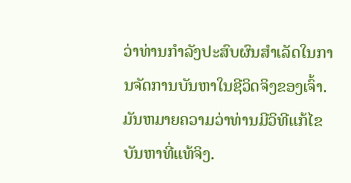ວ່າທ່ານກໍາລັງປະສົບຜົນສໍາເລັດໃນການຈັດການບັນຫາໃນຊີວິດຈິງຂອງເຈົ້າ. ມັນຫມາຍຄວາມວ່າທ່ານມີວິທີແກ້ໄຂບັນຫາທີ່ແທ້ຈິງ.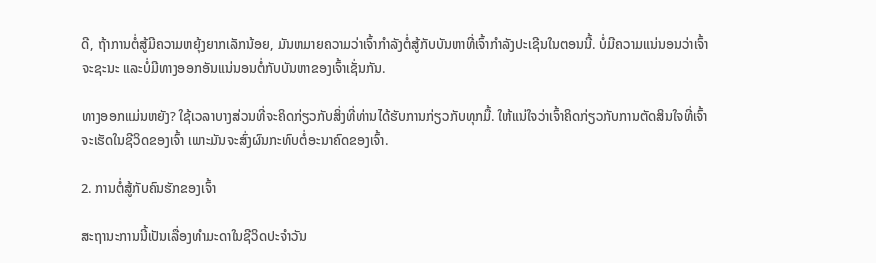ດີ, ຖ້າການຕໍ່ສູ້ມີຄວາມຫຍຸ້ງຍາກເລັກນ້ອຍ, ມັນຫມາຍຄວາມວ່າເຈົ້າກໍາລັງຕໍ່ສູ້ກັບບັນຫາທີ່ເຈົ້າກໍາລັງປະເຊີນໃນຕອນນີ້. ບໍ່ມີຄວາມແນ່ນອນວ່າເຈົ້າຈະຊະນະ ແລະບໍ່ມີທາງອອກອັນແນ່ນອນຕໍ່ກັບບັນຫາຂອງເຈົ້າເຊັ່ນກັນ.

ທາງອອກແມ່ນຫຍັງ? ໃຊ້ເວລາບາງສ່ວນທີ່ຈະຄິດກ່ຽວກັບສິ່ງທີ່ທ່ານໄດ້ຮັບການກ່ຽວກັບທຸກມື້. ໃຫ້ແນ່ໃຈວ່າເຈົ້າຄິດກ່ຽວກັບການຕັດສິນໃຈທີ່ເຈົ້າຈະເຮັດໃນຊີວິດຂອງເຈົ້າ ເພາະມັນຈະສົ່ງຜົນກະທົບຕໍ່ອະນາຄົດຂອງເຈົ້າ.

2. ການຕໍ່ສູ້ກັບຄົນຮັກຂອງເຈົ້າ

ສະຖານະການນີ້ເປັນເລື່ອງທຳມະດາໃນຊີວິດປະຈຳວັນ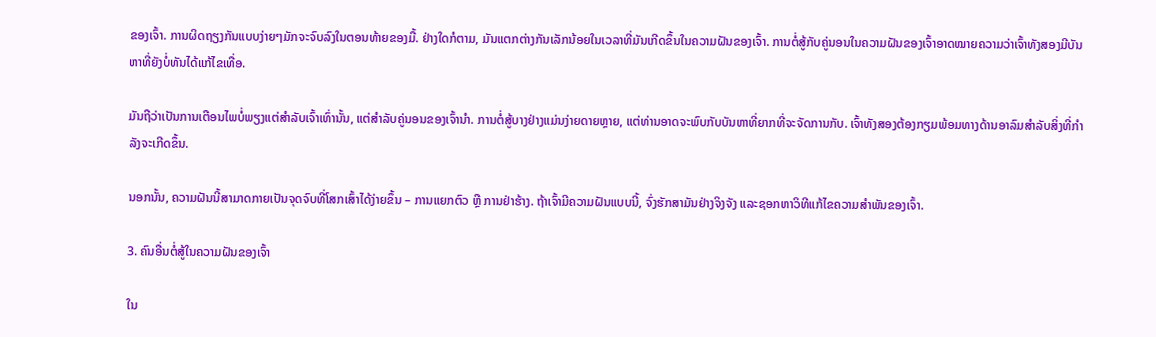ຂອງເຈົ້າ. ການຜິດຖຽງກັນແບບງ່າຍໆມັກຈະຈົບລົງໃນຕອນທ້າຍຂອງມື້. ຢ່າງໃດກໍຕາມ, ມັນແຕກຕ່າງກັນເລັກນ້ອຍໃນເວລາທີ່ມັນເກີດຂຶ້ນໃນຄວາມຝັນຂອງເຈົ້າ. ການຕໍ່ສູ້ກັບຄູ່ນອນໃນຄວາມຝັນຂອງເຈົ້າອາດໝາຍຄວາມວ່າເຈົ້າທັງສອງມີບັນຫາທີ່ຍັງບໍ່ທັນໄດ້ແກ້ໄຂເທື່ອ.

ມັນຖືວ່າເປັນການເຕືອນໄພບໍ່ພຽງແຕ່ສຳລັບເຈົ້າເທົ່ານັ້ນ, ແຕ່ສຳລັບຄູ່ນອນຂອງເຈົ້ານຳ. ການຕໍ່ສູ້ບາງຢ່າງແມ່ນງ່າຍດາຍຫຼາຍ, ແຕ່ທ່ານອາດຈະພົບກັບບັນຫາທີ່ຍາກທີ່ຈະຈັດການກັບ. ເຈົ້າທັງສອງຕ້ອງກຽມພ້ອມທາງດ້ານອາລົມສຳລັບສິ່ງທີ່ກຳລັງຈະເກີດຂຶ້ນ.

ນອກນັ້ນ, ຄວາມຝັນນີ້ສາມາດກາຍເປັນຈຸດຈົບທີ່ໂສກເສົ້າໄດ້ງ່າຍຂຶ້ນ – ການແຍກຕົວ ຫຼື ການຢ່າຮ້າງ. ຖ້າເຈົ້າມີຄວາມຝັນແບບນີ້, ຈົ່ງຮັກສາມັນຢ່າງຈິງຈັງ ແລະຊອກຫາວິທີແກ້ໄຂຄວາມສຳພັນຂອງເຈົ້າ.

3. ຄົນອື່ນຕໍ່ສູ້ໃນຄວາມຝັນຂອງເຈົ້າ

ໃນ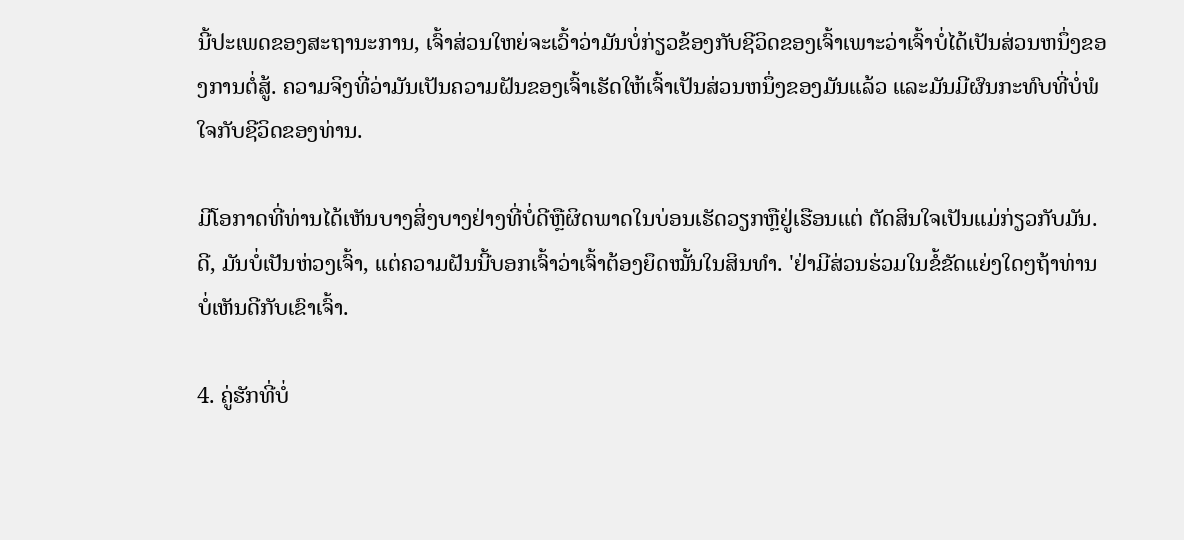ນີ້ປະເພດຂອງສະຖານະການ, ເຈົ້າສ່ວນໃຫຍ່ຈະເວົ້າວ່າມັນບໍ່ກ່ຽວຂ້ອງກັບຊີວິດຂອງເຈົ້າເພາະວ່າເຈົ້າບໍ່ໄດ້ເປັນສ່ວນຫນຶ່ງຂອງການຕໍ່ສູ້. ຄວາມຈິງທີ່ວ່າມັນເປັນຄວາມຝັນຂອງເຈົ້າເຮັດໃຫ້ເຈົ້າເປັນສ່ວນຫນຶ່ງຂອງມັນແລ້ວ ແລະມັນມີຜົນກະທົບທີ່ບໍ່ພໍໃຈກັບຊີວິດຂອງທ່ານ.

ມີໂອກາດທີ່ທ່ານໄດ້ເຫັນບາງສິ່ງບາງຢ່າງທີ່ບໍ່ດີຫຼືຜິດພາດໃນບ່ອນເຮັດວຽກຫຼືຢູ່ເຮືອນແຕ່ ຕັດສິນໃຈເປັນແມ່ກ່ຽວກັບມັນ. ດີ, ມັນບໍ່ເປັນຫ່ວງເຈົ້າ, ແຕ່ຄວາມຝັນນີ້ບອກເຈົ້າວ່າເຈົ້າຕ້ອງຍຶດໝັ້ນໃນສິນທຳ. 'ຢ່າມີສ່ວນຮ່ວມໃນຂໍ້ຂັດແຍ່ງໃດໆຖ້າທ່ານບໍ່ເຫັນດີກັບເຂົາເຈົ້າ.

4. ຄູ່ຮັກທີ່ບໍ່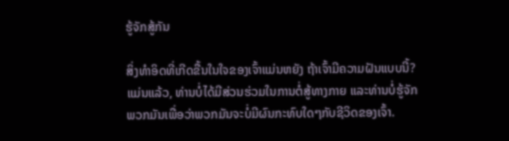ຮູ້ຈັກສູ້ກັນ

ສິ່ງທຳອິດທີ່ເກີດຂື້ນໃນໃຈຂອງເຈົ້າແມ່ນຫຍັງ ຖ້າເຈົ້າມີຄວາມຝັນແບບນີ້? ແມ່ນແລ້ວ, ທ່ານບໍ່ໄດ້ມີສ່ວນຮ່ວມໃນການຕໍ່ສູ້ທາງກາຍ ແລະທ່ານບໍ່ຮູ້ຈັກພວກມັນເພື່ອວ່າພວກມັນຈະບໍ່ມີຜົນກະທົບໃດໆກັບຊີວິດຂອງເຈົ້າ.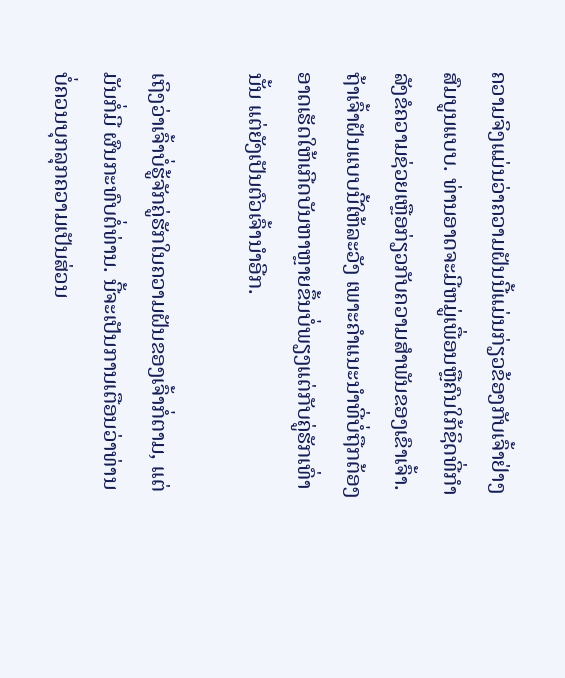ຄວາມຈິງແມ່ນວ່າຄວາມຝັນນີ້ແມ່ນກ່ຽວຂ້ອງກັບເຈົ້າຢ່າງສົມບູນແບບ. ທ່ານອາດຈະມີຫມູ່ເພື່ອນຫຼືຄົນໃກ້ຊິດທີ່ກໍາລັງຂໍຄວາມຊ່ວຍເຫຼືອກ່ຽວກັບຄວາມສໍາພັນຂອງເຂົາເຈົ້າ. ຖ້າເຈົ້າຝັນແບບນີ້ໃຫ້ລະວັງ ເພາະຄຳແນະນຳທີ່ບໍ່ຖືກຕ້ອງອາດເຮັດໃຫ້ເກີດບັນຫາຫຼາຍຂຶ້ນບໍ່ພຽງແຕ່ກັບຄູ່ຮັກເທົ່ານັ້ນ ແຕ່ຍັງເປັນຕົວເຈົ້ານຳອີກ.

ເຖິງວ່າເຈົ້າບໍ່ຮູ້ຈັກຄູ່ຮັກໃນຄວາມຝັນຂອງເຈົ້າກໍ່ຕາມ, ແຕ່ມັນກໍ່ມີ ຜົນກະທົບຕໍ່ທ່ານ. ນີ້ຈະເປັນການເຕືອນວ່າທ່ານບໍ່ຄວນບຸກລຸກຄວາມເປັນສ່ວນ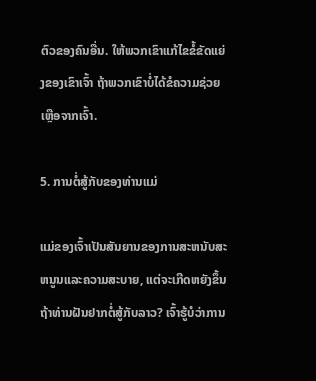ຕົວຂອງຄົນອື່ນ. ໃຫ້ພວກເຂົາແກ້ໄຂຂໍ້ຂັດແຍ່ງຂອງເຂົາເຈົ້າ ຖ້າພວກເຂົາບໍ່ໄດ້ຂໍຄວາມຊ່ວຍເຫຼືອຈາກເຈົ້າ.

5. ການຕໍ່ສູ້ກັບຂອງທ່ານແມ່

ແມ່ຂອງເຈົ້າເປັນສັນຍານຂອງການສະຫນັບສະຫນູນແລະຄວາມສະບາຍ, ແຕ່ຈະເກີດຫຍັງຂຶ້ນຖ້າທ່ານຝັນຢາກຕໍ່ສູ້ກັບລາວ? ເຈົ້າຮູ້ບໍວ່າການ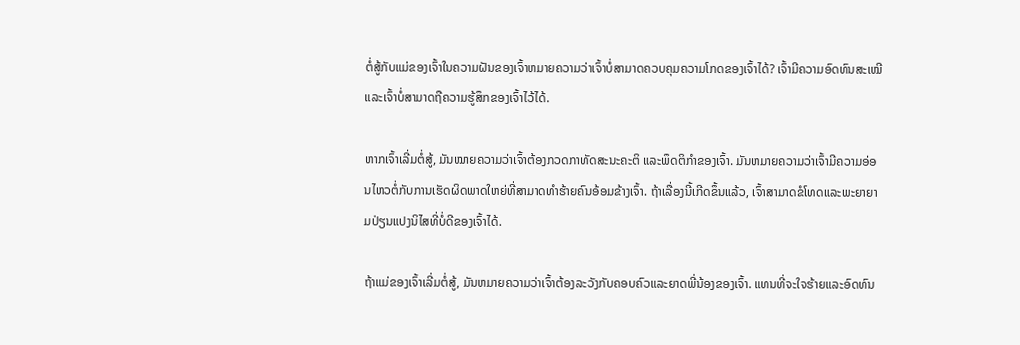ຕໍ່ສູ້ກັບແມ່ຂອງເຈົ້າໃນຄວາມຝັນຂອງເຈົ້າຫມາຍຄວາມວ່າເຈົ້າບໍ່ສາມາດຄວບຄຸມຄວາມໂກດຂອງເຈົ້າໄດ້? ເຈົ້າມີຄວາມອົດທົນສະເໝີ ແລະເຈົ້າບໍ່ສາມາດຖືຄວາມຮູ້ສຶກຂອງເຈົ້າໄວ້ໄດ້.

ຫາກເຈົ້າເລີ່ມຕໍ່ສູ້, ມັນໝາຍຄວາມວ່າເຈົ້າຕ້ອງກວດກາທັດສະນະຄະຕິ ແລະພຶດຕິກຳຂອງເຈົ້າ. ມັນຫມາຍຄວາມວ່າເຈົ້າມີຄວາມອ່ອນໄຫວຕໍ່ກັບການເຮັດຜິດພາດໃຫຍ່ທີ່ສາມາດທໍາຮ້າຍຄົນອ້ອມຂ້າງເຈົ້າ. ຖ້າເລື່ອງນີ້ເກີດຂຶ້ນແລ້ວ, ເຈົ້າສາມາດຂໍໂທດແລະພະຍາຍາມປ່ຽນແປງນິໄສທີ່ບໍ່ດີຂອງເຈົ້າໄດ້.

ຖ້າແມ່ຂອງເຈົ້າເລີ່ມຕໍ່ສູ້, ມັນຫມາຍຄວາມວ່າເຈົ້າຕ້ອງລະວັງກັບຄອບຄົວແລະຍາດພີ່ນ້ອງຂອງເຈົ້າ. ແທນທີ່ຈະໃຈຮ້າຍແລະອົດທົນ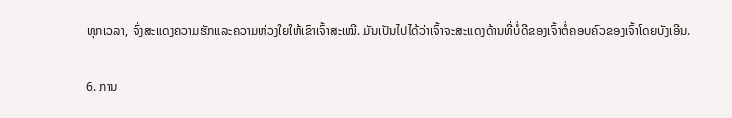ທຸກເວລາ, ຈົ່ງສະແດງຄວາມຮັກແລະຄວາມຫ່ວງໃຍໃຫ້ເຂົາເຈົ້າສະເໝີ. ມັນເປັນໄປໄດ້ວ່າເຈົ້າຈະສະແດງດ້ານທີ່ບໍ່ດີຂອງເຈົ້າຕໍ່ຄອບຄົວຂອງເຈົ້າໂດຍບັງເອີນ.

6. ການ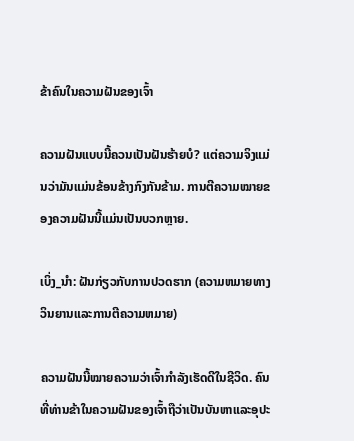ຂ້າຄົນໃນຄວາມຝັນຂອງເຈົ້າ

ຄວາມຝັນແບບນີ້ຄວນເປັນຝັນຮ້າຍບໍ? ແຕ່ຄວາມຈິງແມ່ນວ່າມັນແມ່ນຂ້ອນຂ້າງກົງກັນຂ້າມ. ການຕີຄວາມໝາຍຂອງຄວາມຝັນນີ້ແມ່ນເປັນບວກຫຼາຍ.

ເບິ່ງ_ນຳ: ຝັນກ່ຽວກັບການປວດຮາກ (ຄວາມຫມາຍທາງວິນຍານແລະການຕີຄວາມຫມາຍ)

ຄວາມຝັນນີ້ໝາຍຄວາມວ່າເຈົ້າກຳລັງເຮັດດີໃນຊີວິດ. ຄົນທີ່ທ່ານຂ້າໃນຄວາມຝັນຂອງເຈົ້າຖືວ່າເປັນບັນຫາແລະອຸປະ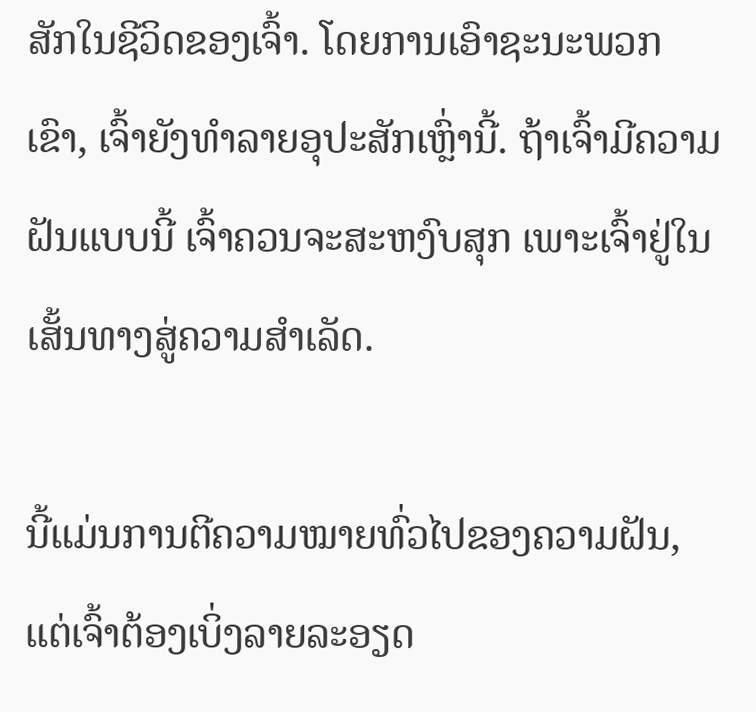ສັກໃນຊີວິດຂອງເຈົ້າ. ໂດຍການເອົາຊະນະພວກເຂົາ, ເຈົ້າຍັງທໍາລາຍອຸປະສັກເຫຼົ່ານີ້. ຖ້າເຈົ້າມີຄວາມຝັນແບບນີ້ ເຈົ້າຄວນຈະສະຫງົບສຸກ ເພາະເຈົ້າຢູ່ໃນເສັ້ນທາງສູ່ຄວາມສຳເລັດ.

ນີ້ແມ່ນການຕີຄວາມໝາຍທົ່ວໄປຂອງຄວາມຝັນ, ແຕ່ເຈົ້າຕ້ອງເບິ່ງລາຍລະອຽດ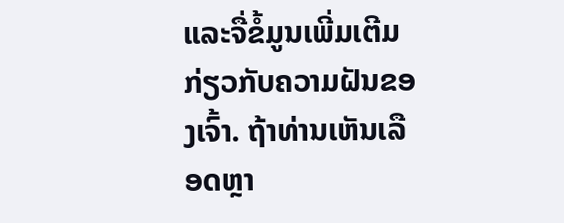ແລະຈື່ຂໍ້ມູນເພີ່ມເຕີມກ່ຽວກັບຄວາມຝັນຂອງເຈົ້າ. ຖ້າທ່ານເຫັນເລືອດຫຼາ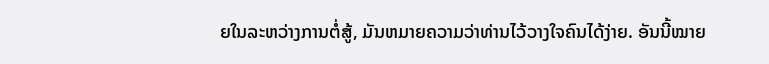ຍໃນລະຫວ່າງການຕໍ່ສູ້, ມັນຫມາຍຄວາມວ່າທ່ານໄວ້ວາງໃຈຄົນໄດ້ງ່າຍ. ອັນນີ້ໝາຍ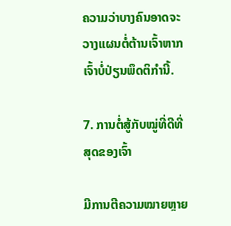ຄວາມວ່າບາງຄົນອາດຈະວາງແຜນຕໍ່ຕ້ານເຈົ້າຫາກເຈົ້າບໍ່ປ່ຽນພຶດຕິກຳນີ້.

7. ການຕໍ່ສູ້ກັບໝູ່ທີ່ດີທີ່ສຸດຂອງເຈົ້າ

ມີການຕີຄວາມໝາຍຫຼາຍ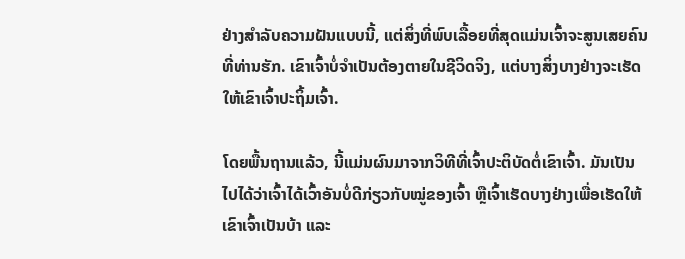ຢ່າງສຳລັບຄວາມຝັນແບບນີ້, ແຕ່ສິ່ງທີ່ພົບເລື້ອຍທີ່ສຸດແມ່ນເຈົ້າຈະສູນເສຍຄົນທີ່ທ່ານຮັກ. ເຂົາເຈົ້າບໍ່ຈຳເປັນຕ້ອງຕາຍໃນຊີວິດຈິງ, ແຕ່ບາງສິ່ງບາງຢ່າງຈະເຮັດໃຫ້ເຂົາເຈົ້າປະຖິ້ມເຈົ້າ.

ໂດຍພື້ນຖານແລ້ວ, ນີ້ແມ່ນຜົນມາຈາກວິທີທີ່ເຈົ້າປະຕິບັດຕໍ່ເຂົາເຈົ້າ. ມັນເປັນໄປໄດ້ວ່າເຈົ້າໄດ້ເວົ້າອັນບໍ່ດີກ່ຽວກັບໝູ່ຂອງເຈົ້າ ຫຼືເຈົ້າເຮັດບາງຢ່າງເພື່ອເຮັດໃຫ້ເຂົາເຈົ້າເປັນບ້າ ແລະ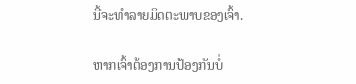ນີ້ຈະທຳລາຍມິດຕະພາບຂອງເຈົ້າ.

ຫາກເຈົ້າຕ້ອງການປ້ອງກັນບໍ່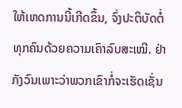ໃຫ້ເຫດການນີ້ເກີດຂຶ້ນ, ຈົ່ງປະຕິບັດຕໍ່ທຸກຄົນດ້ວຍຄວາມເຄົາລົບສະເໝີ. ຢ່າກັງວົນເພາະວ່າພວກເຂົາກໍ່ຈະເຮັດເຊັ່ນ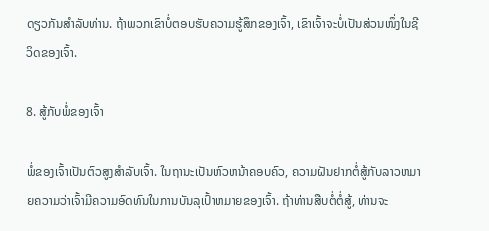ດຽວກັນສໍາລັບທ່ານ. ຖ້າພວກເຂົາບໍ່ຕອບຮັບຄວາມຮູ້ສຶກຂອງເຈົ້າ, ເຂົາເຈົ້າຈະບໍ່ເປັນສ່ວນໜຶ່ງໃນຊີວິດຂອງເຈົ້າ.

8. ສູ້ກັບພໍ່ຂອງເຈົ້າ

ພໍ່ຂອງເຈົ້າເປັນຕົວສູງສຳລັບເຈົ້າ. ໃນຖານະເປັນຫົວຫນ້າຄອບຄົວ, ຄວາມຝັນຢາກຕໍ່ສູ້ກັບລາວຫມາຍຄວາມວ່າເຈົ້າມີຄວາມອົດທົນໃນການບັນລຸເປົ້າຫມາຍຂອງເຈົ້າ. ຖ້າທ່ານສືບຕໍ່ຕໍ່ສູ້, ທ່ານຈະ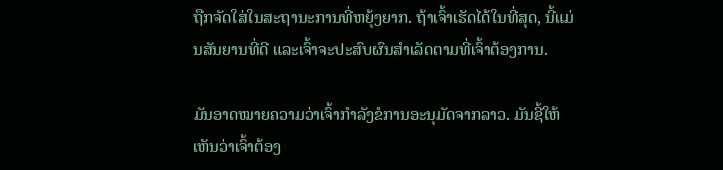ຖືກຈັດໃສ່ໃນສະຖານະການທີ່ຫຍຸ້ງຍາກ. ຖ້າເຈົ້າເຮັດໄດ້ໃນທີ່ສຸດ, ນີ້ແມ່ນສັນຍານທີ່ດີ ແລະເຈົ້າຈະປະສົບຜົນສຳເລັດຕາມທີ່ເຈົ້າຕ້ອງການ.

ມັນອາດໝາຍຄວາມວ່າເຈົ້າກຳລັງຂໍການອະນຸມັດຈາກລາວ. ມັນຊີ້ໃຫ້ເຫັນວ່າເຈົ້າຕ້ອງ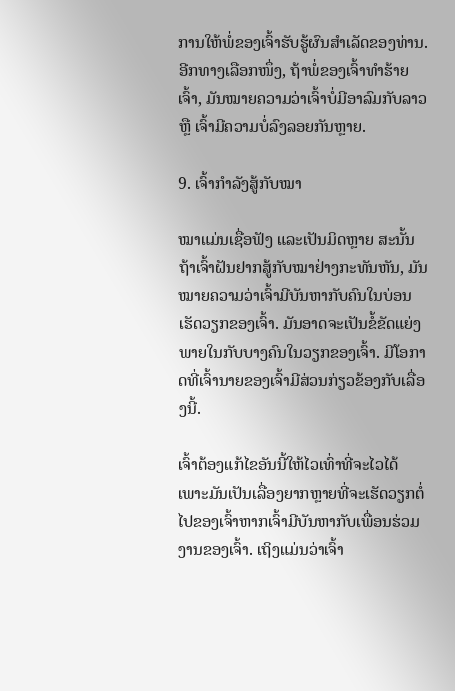ການໃຫ້ພໍ່ຂອງເຈົ້າຮັບຮູ້ຜົນສໍາເລັດຂອງທ່ານ. ອີກທາງເລືອກໜຶ່ງ, ຖ້າພໍ່ຂອງເຈົ້າທຳຮ້າຍເຈົ້າ, ມັນໝາຍຄວາມວ່າເຈົ້າບໍ່ມີອາລົມກັບລາວ ຫຼື ເຈົ້າມີຄວາມບໍ່ລົງລອຍກັນຫຼາຍ.

9. ເຈົ້າກຳລັງສູ້ກັບໝາ

ໝາແມ່ນເຊື່ອຟັງ ແລະເປັນມິດຫຼາຍ ສະນັ້ນ ຖ້າເຈົ້າຝັນຢາກສູ້ກັບໝາຢ່າງກະທັນຫັນ, ມັນໝາຍຄວາມວ່າເຈົ້າມີບັນຫາກັບຄົນໃນບ່ອນເຮັດວຽກຂອງເຈົ້າ. ມັນອາດຈະເປັນຂໍ້ຂັດແຍ່ງພາຍໃນກັບບາງຄົນໃນວຽກຂອງເຈົ້າ. ມີໂອກາດທີ່ເຈົ້ານາຍຂອງເຈົ້າມີສ່ວນກ່ຽວຂ້ອງກັບເລື່ອງນີ້.

ເຈົ້າຕ້ອງແກ້ໄຂອັນນີ້ໃຫ້ໄວເທົ່າທີ່ຈະໄວໄດ້ ເພາະມັນເປັນເລື່ອງຍາກຫຼາຍທີ່ຈະເຮັດວຽກຕໍ່ໄປຂອງເຈົ້າຫາກເຈົ້າມີບັນຫາກັບເພື່ອນຮ່ວມງານຂອງເຈົ້າ. ເຖິງແມ່ນວ່າເຈົ້າ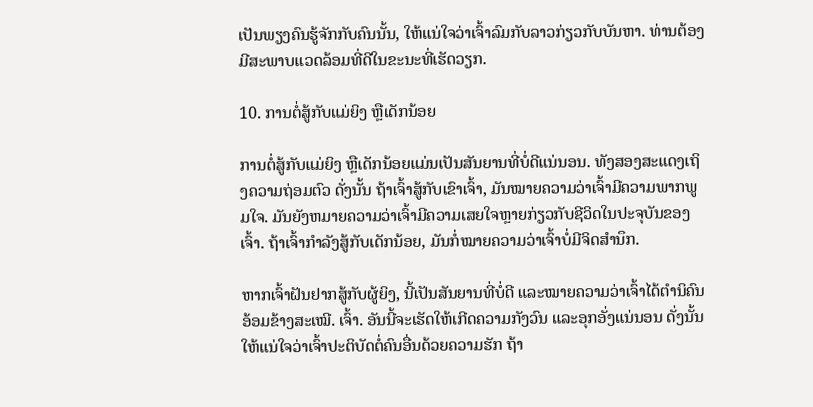ເປັນພຽງຄົນຮູ້ຈັກກັບຄົນນັ້ນ, ໃຫ້ແນ່ໃຈວ່າເຈົ້າລົມກັບລາວກ່ຽວກັບບັນຫາ. ທ່ານຕ້ອງມີສະພາບແວດລ້ອມທີ່ດີໃນຂະນະທີ່ເຮັດວຽກ.

10. ການຕໍ່ສູ້ກັບແມ່ຍິງ ຫຼືເດັກນ້ອຍ

ການຕໍ່ສູ້ກັບແມ່ຍິງ ຫຼືເດັກນ້ອຍແມ່ນເປັນສັນຍານທີ່ບໍ່ດີແນ່ນອນ. ທັງສອງສະແດງເຖິງຄວາມຖ່ອມຕົວ ດັ່ງນັ້ນ ຖ້າເຈົ້າສູ້ກັບເຂົາເຈົ້າ, ມັນໝາຍຄວາມວ່າເຈົ້າມີຄວາມພາກພູມໃຈ. ມັນຍັງຫມາຍຄວາມວ່າເຈົ້າມີຄວາມເສຍໃຈຫຼາຍກ່ຽວກັບຊີວິດໃນປະຈຸບັນຂອງເຈົ້າ. ຖ້າເຈົ້າກຳລັງສູ້ກັບເດັກນ້ອຍ, ມັນກໍ່ໝາຍຄວາມວ່າເຈົ້າບໍ່ມີຈິດສຳນຶກ.

ຫາກເຈົ້າຝັນຢາກສູ້ກັບຜູ້ຍິງ, ນີ້ເປັນສັນຍານທີ່ບໍ່ດີ ແລະໝາຍຄວາມວ່າເຈົ້າໄດ້ຕຳນິຄົນອ້ອມຂ້າງສະເໝີ. ເຈົ້າ. ອັນນີ້ຈະເຮັດໃຫ້ເກີດຄວາມກັງວົນ ແລະອຸກອັ່ງແນ່ນອນ ດັ່ງນັ້ນໃຫ້ແນ່ໃຈວ່າເຈົ້າປະຕິບັດຕໍ່ຄົນອື່ນດ້ວຍຄວາມຮັກ ຖ້າ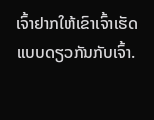ເຈົ້າຢາກໃຫ້ເຂົາເຈົ້າເຮັດແບບດຽວກັນກັບເຈົ້າ.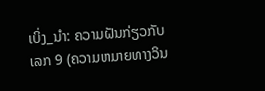ເບິ່ງ_ນຳ: ຄວາມຝັນກ່ຽວກັບເລກ 9 (ຄວາມຫມາຍທາງວິນ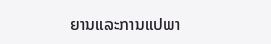ຍານແລະການແປພາ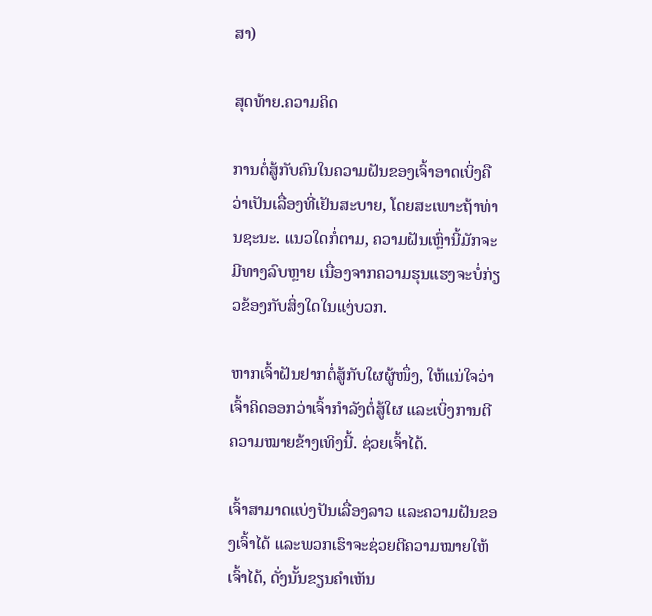ສາ)

ສຸດທ້າຍ.ຄວາມຄິດ

ການຕໍ່ສູ້ກັບຄົນໃນຄວາມຝັນຂອງເຈົ້າອາດເບິ່ງຄືວ່າເປັນເລື່ອງທີ່ເຢັນສະບາຍ, ໂດຍສະເພາະຖ້າທ່ານຊະນະ. ແນວໃດກໍ່ຕາມ, ຄວາມຝັນເຫຼົ່ານີ້ມັກຈະມີທາງລົບຫຼາຍ ເນື່ອງຈາກຄວາມຮຸນແຮງຈະບໍ່ກ່ຽວຂ້ອງກັບສິ່ງໃດໃນແງ່ບວກ.

ຫາກເຈົ້າຝັນຢາກຕໍ່ສູ້ກັບໃຜຜູ້ໜຶ່ງ, ໃຫ້ແນ່ໃຈວ່າເຈົ້າຄິດອອກວ່າເຈົ້າກຳລັງຕໍ່ສູ້ໃຜ ແລະເບິ່ງການຕີຄວາມໝາຍຂ້າງເທິງນີ້. ຊ່ວຍເຈົ້າໄດ້.

ເຈົ້າສາມາດແບ່ງປັນເລື່ອງລາວ ແລະຄວາມຝັນຂອງເຈົ້າໄດ້ ແລະພວກເຮົາຈະຊ່ວຍຕີຄວາມໝາຍໃຫ້ເຈົ້າໄດ້, ດັ່ງນັ້ນຂຽນຄຳເຫັນ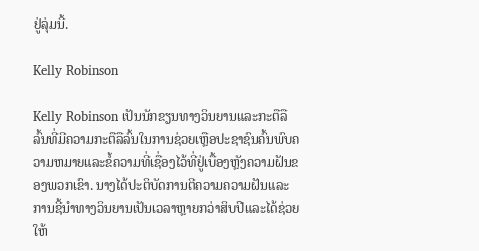ຢູ່ລຸ່ມນີ້.

Kelly Robinson

Kelly Robinson ເປັນນັກຂຽນທາງວິນຍານແລະກະຕືລືລົ້ນທີ່ມີຄວາມກະຕືລືລົ້ນໃນການຊ່ວຍເຫຼືອປະຊາຊົນຄົ້ນພົບຄວາມຫມາຍແລະຂໍ້ຄວາມທີ່ເຊື່ອງໄວ້ທີ່ຢູ່ເບື້ອງຫຼັງຄວາມຝັນຂອງພວກເຂົາ. ນາງໄດ້ປະຕິບັດການຕີຄວາມຄວາມຝັນແລະການຊີ້ນໍາທາງວິນຍານເປັນເວລາຫຼາຍກວ່າສິບປີແລະໄດ້ຊ່ວຍໃຫ້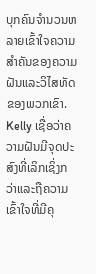ບຸກຄົນຈໍານວນຫລາຍເຂົ້າໃຈຄວາມສໍາຄັນຂອງຄວາມຝັນແລະວິໄສທັດຂອງພວກເຂົາ. Kelly ເຊື່ອວ່າຄວາມຝັນມີຈຸດປະສົງທີ່ເລິກເຊິ່ງກວ່າແລະຖືຄວາມເຂົ້າໃຈທີ່ມີຄຸ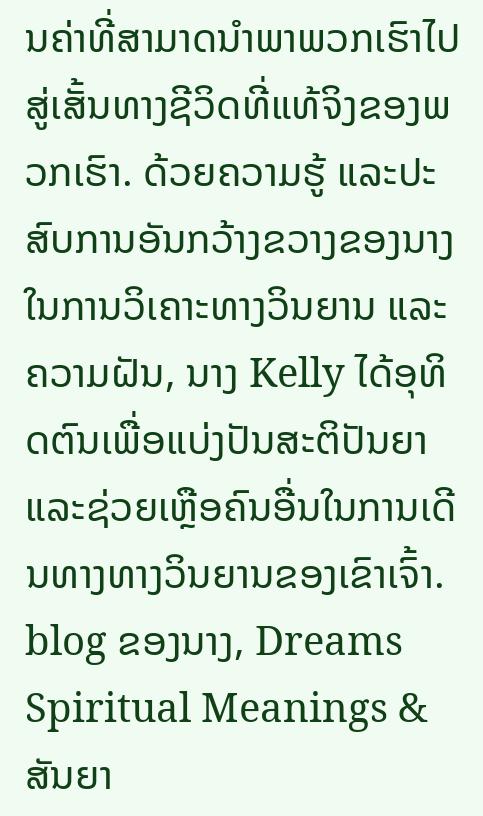ນຄ່າທີ່ສາມາດນໍາພາພວກເຮົາໄປສູ່ເສັ້ນທາງຊີວິດທີ່ແທ້ຈິງຂອງພວກເຮົາ. ດ້ວຍຄວາມຮູ້ ແລະປະສົບການອັນກວ້າງຂວາງຂອງນາງໃນການວິເຄາະທາງວິນຍານ ແລະຄວາມຝັນ, ນາງ Kelly ໄດ້ອຸທິດຕົນເພື່ອແບ່ງປັນສະຕິປັນຍາ ແລະຊ່ວຍເຫຼືອຄົນອື່ນໃນການເດີນທາງທາງວິນຍານຂອງເຂົາເຈົ້າ. blog ຂອງນາງ, Dreams Spiritual Meanings & ສັນຍາ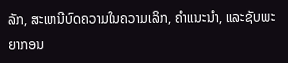ລັກ, ສະເຫນີບົດຄວາມໃນຄວາມເລິກ, ຄໍາແນະນໍາ, ແລະຊັບພະຍາກອນ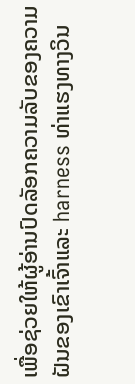ເພື່ອຊ່ວຍໃຫ້ຜູ້ອ່ານປົດລັອກຄວາມລັບຂອງຄວາມຝັນຂອງເຂົາເຈົ້າແລະ harness ທ່າແຮງທາງວິນ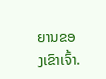ຍານຂອງເຂົາເຈົ້າ.